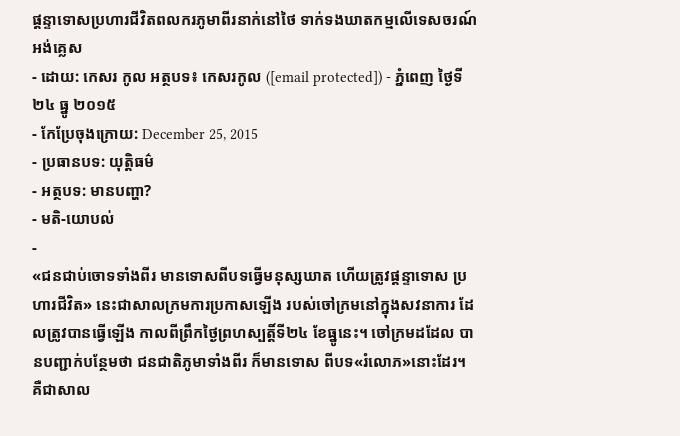ផ្តន្ទាទោសប្រហារជីវិតពលករភូមាពីរនាក់នៅថៃ ទាក់ទងឃាតកម្មលើទេសចរណ៍អង់គ្លេស
- ដោយ: កេសរ កូល អត្ថបទ៖ កេសរកូល ([email protected]) - ភ្នំពេញ ថ្ងៃទី២៤ ធ្នូ ២០១៥
- កែប្រែចុងក្រោយ: December 25, 2015
- ប្រធានបទ: យុត្តិធម៌
- អត្ថបទ: មានបញ្ហា?
- មតិ-យោបល់
-
«ជនជាប់ចោទទាំងពីរ មានទោសពីបទធ្វើមនុស្សឃាត ហើយត្រូវផ្ដន្ទាទោស ប្រហារជីវិត» នេះជាសាលក្រមការប្រកាសឡើង របស់ចៅក្រមនៅក្នុងសវនាការ ដែលត្រូវបានធ្វើឡើង កាលពីព្រឹកថ្ងៃព្រហស្បត្តិ៍ទី២៤ ខែធ្នូនេះ។ ចៅក្រមដដែល បានបញ្ជាក់បន្ថែមថា ជនជាតិភូមាទាំងពីរ ក៏មានទោស ពីបទ«រំលោភ»នោះដែរ។ គឺជាសាល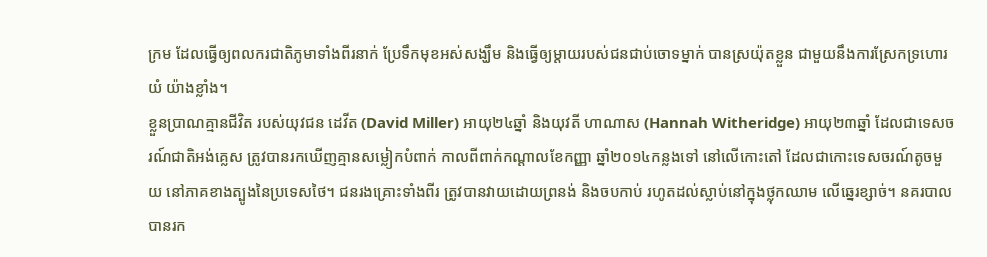ក្រម ដែលធ្វើឲ្យពលករជាតិភូមាទាំងពីរនាក់ ប្រែទឹកមុខអស់សង្ឃឹម និងធ្វើឲ្យម្ដាយរបស់ជនជាប់ចោទម្នាក់ បានស្រយ៉ុតខ្លួន ជាមួយនឹងការស្រែកទ្រហោរយំ យ៉ាងខ្លាំង។
ខ្លួនប្រាណគ្មានជីវិត របស់យុវជន ដេវីត (David Miller) អាយុ២៤ឆ្នាំ និងយុវតី ហាណាស (Hannah Witheridge) អាយុ២៣ឆ្នាំ ដែលជាទេសចរណ៍ជាតិអង់គ្លេស ត្រូវបានរកឃើញគ្មានសម្លៀកបំពាក់ កាលពីពាក់កណ្ដាលខែកញ្ញា ឆ្នាំ២០១៤កន្លងទៅ នៅលើកោះតៅ ដែលជាកោះទេសចរណ៍តូចមួយ នៅភាគខាងត្បូងនៃប្រទេសថៃ។ ជនរងគ្រោះទាំងពីរ ត្រូវបានវាយដោយព្រនង់ និងចបកាប់ រហូតដល់ស្លាប់នៅក្នុងថ្លុកឈាម លើឆ្នេរខ្សាច់។ នគរបាលបានរក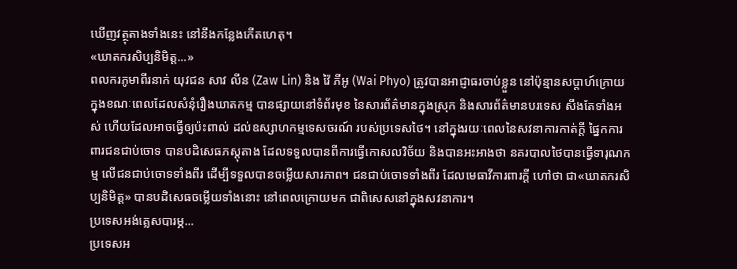ឃើញវត្ថុតាងទាំងនេះ នៅនឹងកន្លែងកើតហេតុ។
«ឃាតករសិប្បនិមិត្ត...»
ពលករភូមាពីរនាក់ យុវជន សាវ លីន (Zaw Lin) និង វ៉ៃ ភីអូ (Wai Phyo) ត្រូវបានអាជ្ញាធរចាប់ខ្លួន នៅប៉ុន្មានសប្ដាហ៍ក្រោយ ក្នុងខណៈពេលដែលសំនុំរឿងឃាតកម្ម បានផ្សាយនៅទំព័រមុខ នៃសារព័ត៌មានក្នុងស្រុក និងសារព័ត៌មានបរទេស សឹងតែទាំងអស់ ហើយដែលអាចធ្វើឲ្យប៉ះពាល់ ដល់ឧស្សាហកម្មទេសចរណ៍ របស់ប្រទេសថៃ។ នៅក្នុងរយៈពេលនៃសវនាការកាត់ក្ដី ផ្នៃកការពារជនជាប់ចោទ បានបដិសេធភស្តុតាង ដែលទទួលបានពីការធ្វើកោសលវិច័យ និងបានអះអាងថា នគរបាលថៃបានធ្វើទារុណកម្ម លើជនជាប់ចោទទាំងពីរ ដើម្បីទទួលបានចម្លើយសារភាព។ ជនជាប់ចោទទាំងពីរ ដែលមេធាវីការពារក្ដី ហៅថា ជា«ឃាតករសិប្បនិមិត្ត» បានបដិសេធចម្លើយទាំងនោះ នៅពេលក្រោយមក ជាពិសេសនៅក្នុងសវនាការ។
ប្រទេសអង់គ្លេសបារម្ភ...
ប្រទេសអ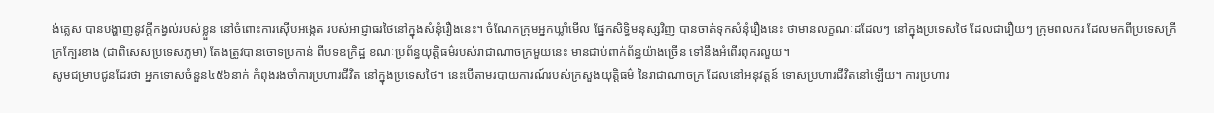ង់គ្លេស បានបង្ហាញនូវក្ដីកង្វល់របស់ខ្លួន នៅចំពោះការស៊ើបអង្កេត របស់អាជ្ញាធរថៃនៅក្នុងសំនុំរឿងនេះ។ ចំណែកក្រុមអ្នកឃ្លាំមើល ផ្នែកសិទ្ធិមនុស្សវិញ បានចាត់ទុកសំនុំរឿងនេះ ថាមានលក្ខណៈដដែលៗ នៅក្នុងប្រទេសថៃ ដែលជារឿយៗ ក្រុមពលករ ដែលមកពីប្រទេសក្រីក្រក្បែរខាង (ជាពិសេសប្រទេសភូមា) តែងត្រូវបានចោទប្រកាន់ ពីបទឧក្រិដ្ឋ ខណៈប្រព័ន្ធយុត្តិធម៌របស់រាជាណាចក្រមួយនេះ មានជាប់ពាក់ព័ន្ធយ៉ាងច្រើន ទៅនឹងអំពើរពុករលួយ។
សូមជម្រាបជូនដែរថា អ្នកទោសចំនួន៤៥៦នាក់ កំពុងរងចាំការប្រហារជីវិត នៅក្នុងប្រទេសថៃ។ នេះបើតាមរបាយការណ៍របស់ក្រសួងយុត្តិធម៌ នៃរាជាណាចក្រ ដែលនៅអនុវត្តន៍ ទោសប្រហារជីវិតនៅឡើយ។ ការប្រហារ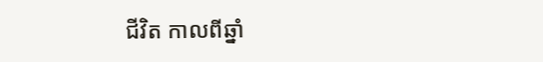ជីវិត កាលពីឆ្នាំ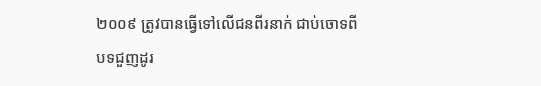២០០៩ ត្រូវបានធ្វើទៅលើជនពីរនាក់ ជាប់ចោទពីបទជួញដូរ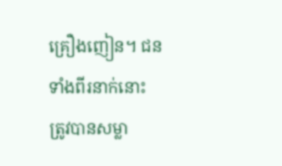គ្រឿងញៀន។ ជនទាំងពីរនាក់នោះ ត្រូវបានសម្លា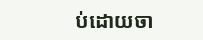ប់ដោយចា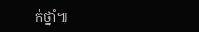ក់ថ្នាំ៕